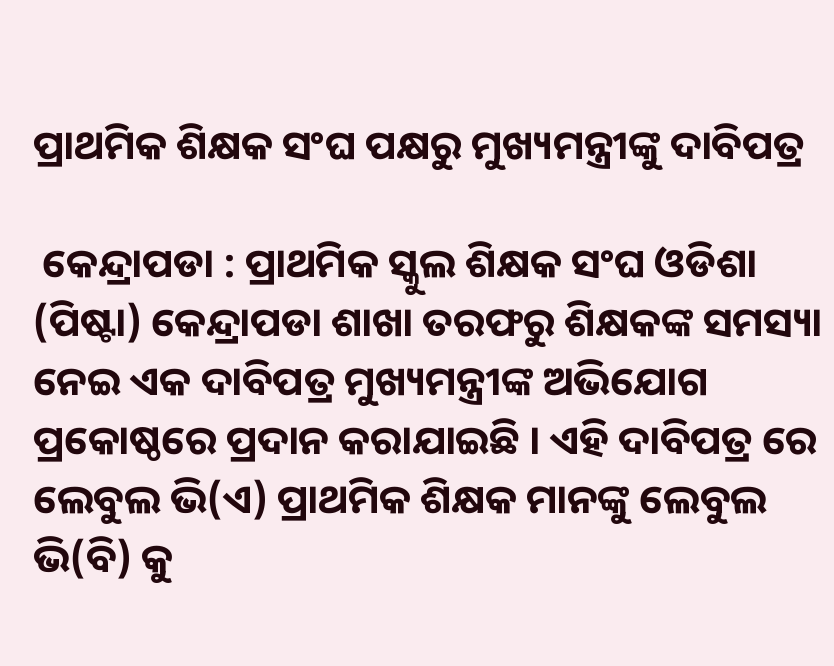ପ୍ରାଥମିକ ଶିକ୍ଷକ ସଂଘ ପକ୍ଷରୁ ମୁଖ୍ୟମନ୍ତ୍ରୀଙ୍କୁ ଦାବିପତ୍ର

 କେନ୍ଦ୍ରାପଡା : ପ୍ରାଥମିକ ସ୍କୁଲ ଶିକ୍ଷକ ସଂଘ ଓଡିଶା (ପିଷ୍ଟା) କେନ୍ଦ୍ରାପଡା ଶାଖା ତରଫରୁ ଶିକ୍ଷକଙ୍କ ସମସ୍ୟା ନେଇ ଏକ ଦାବିପତ୍ର ମୁଖ୍ୟମନ୍ତ୍ରୀଙ୍କ ଅଭିଯୋଗ ପ୍ରକୋଷ୍ଠରେ ପ୍ରଦାନ କରାଯାଇଛି । ଏହି ଦାବିପତ୍ର ରେ ଲେବୁଲ ଭି(ଏ) ପ୍ରାଥମିକ ଶିକ୍ଷକ ମାନଙ୍କୁ ଲେବୁଲ ଭି(ବି) କୁ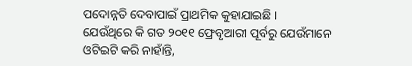ପଦୋନ୍ନତି ଦେବାପାଇଁ ପ୍ରାଥମିକ କୁହାଯାଇଛି ।
ଯେଉଁଥିରେ କି ଗତ ୨୦୧୧ ଫ୍ରେବୃଆରୀ ପୂର୍ବରୁ ଯେଉଁମାନେ ଓଟିଇଟି କରି ନାହାଁନ୍ତି,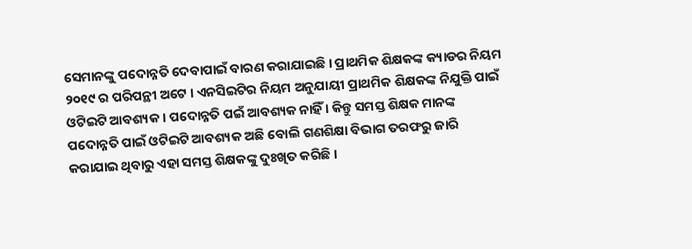ସେମାନଙ୍କୁ ପଦୋନ୍ନତି ଦେବାପାଇଁ ବାରଣ କରାଯାଇଛି । ପ୍ରାଥମିକ ଶିକ୍ଷକଙ୍କ କ୍ୟାଡର ନିୟମ ୨୦୧୯ ର ପରିପନ୍ଥୀ ଅଟେ । ଏନସିଇଟିର ନିୟମ ଅନୁଯାୟୀ ପ୍ରାଥମିକ ଶିକ୍ଷକଙ୍କ ନିଯୁକ୍ତି ପାଇଁ ଓଟିଇଟି ଆବଶ୍ୟକ । ପଦୋନ୍ନତି ପଇଁ ଆବଶ୍ୟକ ନାହିଁ । କିନ୍ତୁ ସମସ୍ତ ଶିକ୍ଷକ ମାନଙ୍କ ପଦୋନ୍ନତି ପାଇଁ ଓଟିଇଟି ଆବଶ୍ୟକ ଅଛି ବୋଲି ଗଣଶିକ୍ଷା ବିଭାଗ ତରଫରୁ ଜାରି କରାଯାଇ ଥିବାରୁ ଏହା ସମସ୍ତ ଶିକ୍ଷକଙ୍କୁ ଦୁଃଖିତ କରିଛି ।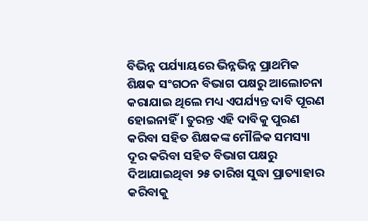ବିଭିନ୍ନ ପର୍ଯ୍ୟାୟରେ ଭିନ୍ନଭିନ୍ନ ପ୍ରାଥମିକ ଶିକ୍ଷକ ସଂଗଠନ ବିଭାଗ ପକ୍ଷରୁ ଆଲୋଚନା କରାଯାଇ ଥିଲେ ମଧ୍ୟ ଏପର୍ଯ୍ୟନ୍ତ ଦାବି ପୂରଣ ହୋଇନାହିଁ । ତୁରନ୍ତ ଏହି ଦାବିକୁ ପୁରଣ କରିବା ସହିତ ଶିକ୍ଷକଙ୍କ ମୌଳିକ ସମସ୍ୟା ଦୂର କରିବା ସହିତ ବିଭାଗ ପକ୍ଷରୁ ଦିଆଯାଇଥିବା ୨୫ ତାରିଖ ସୁଦ୍ଧା ପ୍ରାତ୍ୟାହାର କରିବାକୁ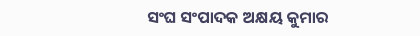ସଂଘ ସଂପାଦକ ଅକ୍ଷୟ କୁମାର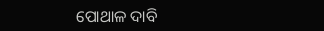ପୋଥାଳ ଦାବି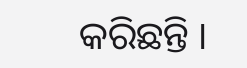କରିଛନ୍ତି ।